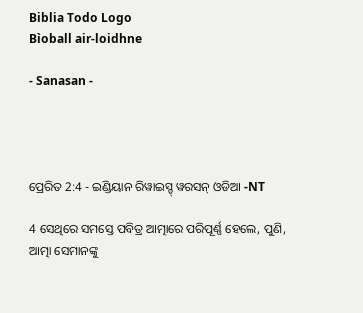Biblia Todo Logo
Bìoball air-loidhne

- Sanasan -




ପ୍ରେରିତ 2:4 - ଇଣ୍ଡିୟାନ ରିୱାଇସ୍ଡ୍ ୱରସନ୍ ଓଡିଆ -NT

4 ସେଥିରେ ସମସ୍ତେ ପବିତ୍ର ଆତ୍ମାରେ ପରିପୂର୍ଣ୍ଣ ହେଲେ, ପୁଣି, ଆତ୍ମା ସେମାନଙ୍କୁ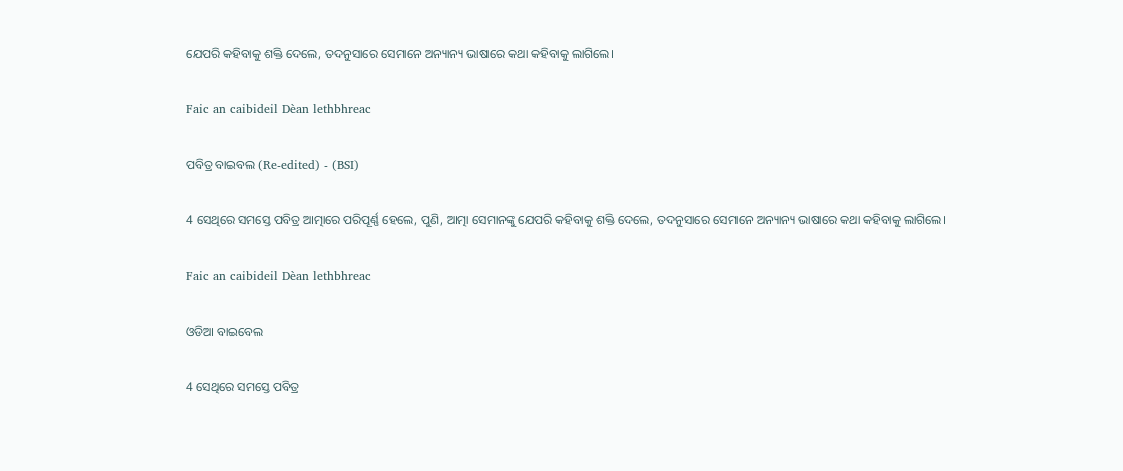ଯେପରି କହିବାକୁ ଶକ୍ତି ଦେଲେ, ତଦନୁସାରେ ସେମାନେ ଅନ୍ୟାନ୍ୟ ଭାଷାରେ କଥା କହିବାକୁ ଲାଗିଲେ।

Faic an caibideil Dèan lethbhreac

ପବିତ୍ର ବାଇବଲ (Re-edited) - (BSI)

4 ସେଥିରେ ସମସ୍ତେ ପବିତ୍ର ଆତ୍ମାରେ ପରିପୂର୍ଣ୍ଣ ହେଲେ, ପୁଣି, ଆତ୍ମା ସେମାନଙ୍କୁ ଯେପରି କହିବାକୁ ଶକ୍ତି ଦେଲେ, ତଦନୁସାରେ ସେମାନେ ଅନ୍ୟାନ୍ୟ ଭାଷାରେ କଥା କହିବାକୁ ଲାଗିଲେ।

Faic an caibideil Dèan lethbhreac

ଓଡିଆ ବାଇବେଲ

4 ସେଥିରେ ସମସ୍ତେ ପବିତ୍ର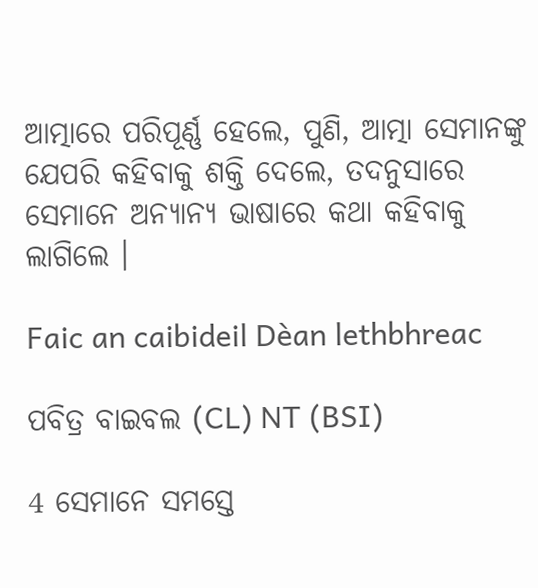ଆତ୍ମାରେ ପରିପୂର୍ଣ୍ଣ ହେଲେ, ପୁଣି, ଆତ୍ମା ସେମାନଙ୍କୁ ଯେପରି କହିବାକୁ ଶକ୍ତି ଦେଲେ, ତଦନୁସାରେ ସେମାନେ ଅନ୍ୟାନ୍ୟ ଭାଷାରେ କଥା କହିବାକୁ ଲାଗିଲେ ।

Faic an caibideil Dèan lethbhreac

ପବିତ୍ର ବାଇବଲ (CL) NT (BSI)

4 ସେମାନେ ସମସ୍ତେ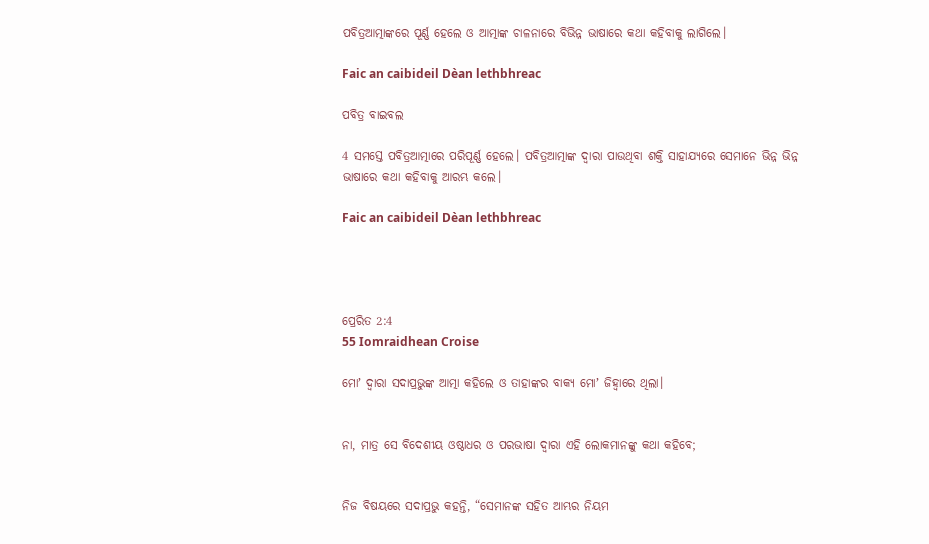ପବିତ୍ରଆତ୍ମାଙ୍କରେ ପୂର୍ଣ୍ଣ ହେଲେ ଓ ଆତ୍ମାଙ୍କ ଚାଳନାରେ ବିଭିନ୍ନ ଭାଷାରେ କଥା କହିବାକୁ ଲାଗିଲେ।

Faic an caibideil Dèan lethbhreac

ପବିତ୍ର ବାଇବଲ

4 ସମସ୍ତେ ପବିତ୍ରଆତ୍ମାରେ ପରିପୂର୍ଣ୍ଣ ହେଲେ। ପବିତ୍ରଆତ୍ମାଙ୍କ ଦ୍ୱାରା ପାଉଥିବା ଶକ୍ତି ସାହାଯ୍ୟରେ ସେମାନେ ଭିନ୍ନ ଭିନ୍ନ ଭାଷାରେ କଥା କହିବାକୁ ଆରମ୍ଭ କଲେ।

Faic an caibideil Dèan lethbhreac




ପ୍ରେରିତ 2:4
55 Iomraidhean Croise

ମୋʼ ଦ୍ୱାରା ସଦାପ୍ରଭୁଙ୍କ ଆତ୍ମା କହିଲେ ଓ ତାହାଙ୍କର ବାକ୍ୟ ମୋʼ ଜିହ୍ୱାରେ ଥିଲା।


ନା, ମାତ୍ର ସେ ବିଦେଶୀୟ ଓଷ୍ଠାଧର ଓ ପରଭାଷା ଦ୍ୱାରା ଏହି ଲୋକମାନଙ୍କୁ କଥା କହିବେ;


ନିଜ ବିଷୟରେ ସଦାପ୍ରଭୁ କହନ୍ତି, “ସେମାନଙ୍କ ସହିତ ଆମ୍ଭର ନିୟମ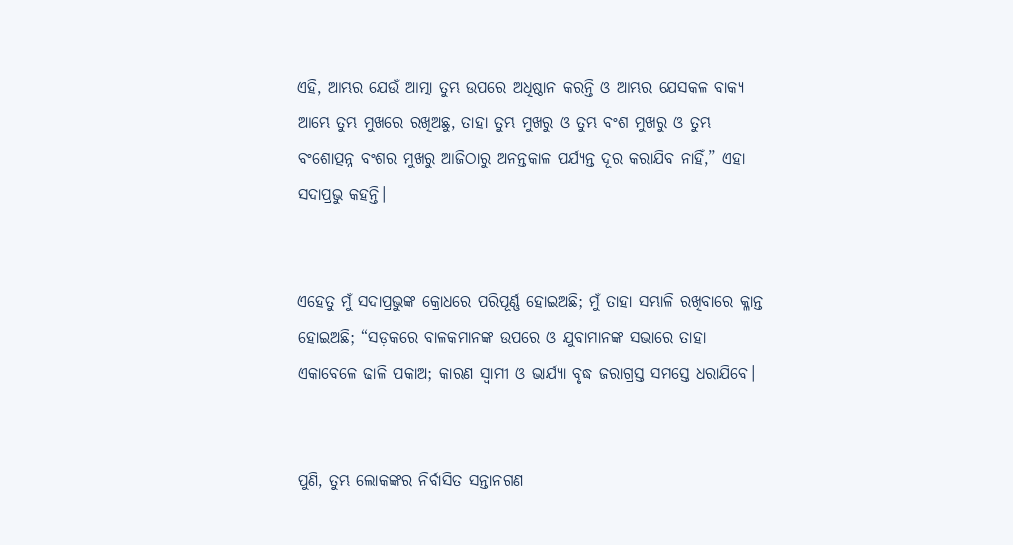ଏହି, ଆମ୍ଭର ଯେଉଁ ଆତ୍ମା ତୁମ୍ଭ ଉପରେ ଅଧିଷ୍ଠାନ କରନ୍ତି ଓ ଆମ୍ଭର ଯେସକଳ ବାକ୍ୟ ଆମ୍ଭେ ତୁମ୍ଭ ମୁଖରେ ରଖିଅଛୁ, ତାହା ତୁମ୍ଭ ମୁଖରୁ ଓ ତୁମ୍ଭ ବଂଶ ମୁଖରୁ ଓ ତୁମ୍ଭ ବଂଶୋତ୍ପନ୍ନ ବଂଶର ମୁଖରୁ ଆଜିଠାରୁ ଅନନ୍ତକାଳ ପର୍ଯ୍ୟନ୍ତ ଦୂର କରାଯିବ ନାହିଁ,” ଏହା ସଦାପ୍ରଭୁ କହନ୍ତି।


ଏହେତୁ ମୁଁ ସଦାପ୍ରଭୁଙ୍କ କ୍ରୋଧରେ ପରିପୂର୍ଣ୍ଣ ହୋଇଅଛି; ମୁଁ ତାହା ସମ୍ଭାଳି ରଖିବାରେ କ୍ଳାନ୍ତ ହୋଇଅଛି; “ସଡ଼କରେ ବାଳକମାନଙ୍କ ଉପରେ ଓ ଯୁବାମାନଙ୍କ ସଭାରେ ତାହା ଏକାବେଳେ ଢାଳି ପକାଅ; କାରଣ ସ୍ୱାମୀ ଓ ଭାର୍ଯ୍ୟା ବୃଦ୍ଧ ଜରାଗ୍ରସ୍ତ ସମସ୍ତେ ଧରାଯିବେ।


ପୁଣି, ତୁମ୍ଭ ଲୋକଙ୍କର ନିର୍ବାସିତ ସନ୍ତାନଗଣ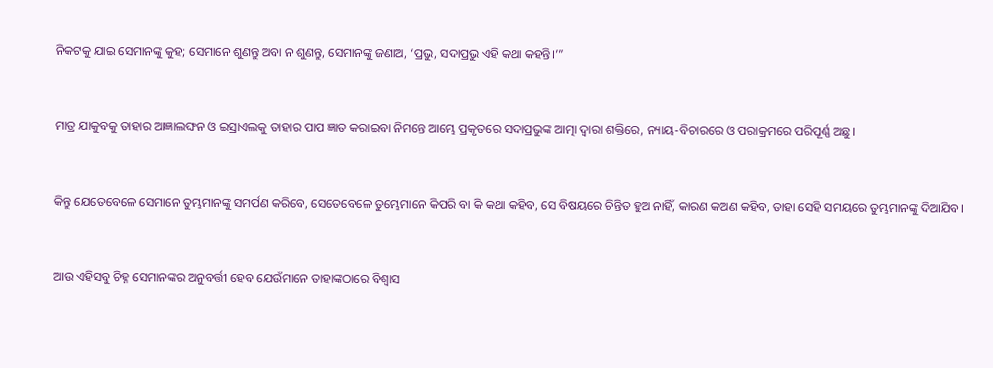ନିକଟକୁ ଯାଇ ସେମାନଙ୍କୁ କୁହ; ସେମାନେ ଶୁଣନ୍ତୁ ଅବା ନ ଶୁଣନ୍ତୁ, ସେମାନଙ୍କୁ ଜଣାଅ, ‘ପ୍ରଭୁ, ସଦାପ୍ରଭୁ ଏହି କଥା କହନ୍ତି।’”


ମାତ୍ର ଯାକୁବକୁ ତାହାର ଆଜ୍ଞାଲଙ୍ଘନ ଓ ଇସ୍ରାଏଲକୁ ତାହାର ପାପ ଜ୍ଞାତ କରାଇବା ନିମନ୍ତେ ଆମ୍ଭେ ପ୍ରକୃତରେ ସଦାପ୍ରଭୁଙ୍କ ଆତ୍ମା ଦ୍ୱାରା ଶକ୍ତିରେ, ନ୍ୟାୟ-ବିଚାରରେ ଓ ପରାକ୍ରମରେ ପରିପୂର୍ଣ୍ଣ ଅଛୁ।


କିନ୍ତୁ ଯେତେବେଳେ ସେମାନେ ତୁମ୍ଭମାନଙ୍କୁ ସମର୍ପଣ କରିବେ, ସେତେବେଳେ ତୁମ୍ଭେମାନେ କିପରି ବା କି କଥା କହିବ, ସେ ବିଷୟରେ ଚିନ୍ତିତ ହୁଅ ନାହିଁ, କାରଣ କଅଣ କହିବ, ତାହା ସେହି ସମୟରେ ତୁମ୍ଭମାନଙ୍କୁ ଦିଆଯିବ।


ଆଉ ଏହିସବୁ ଚିହ୍ନ ସେମାନଙ୍କର ଅନୁବର୍ତ୍ତୀ ହେବ ଯେଉଁମାନେ ତାହାଙ୍କଠାରେ ବିଶ୍ୱାସ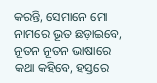କରନ୍ତି, ସେମାନେ ମୋ ନାମରେ ଭୂତ ଛଡ଼ାଇବେ, ନୂତନ ନୂତନ ଭାଷାରେ କଥା କହିବେ, ହସ୍ତରେ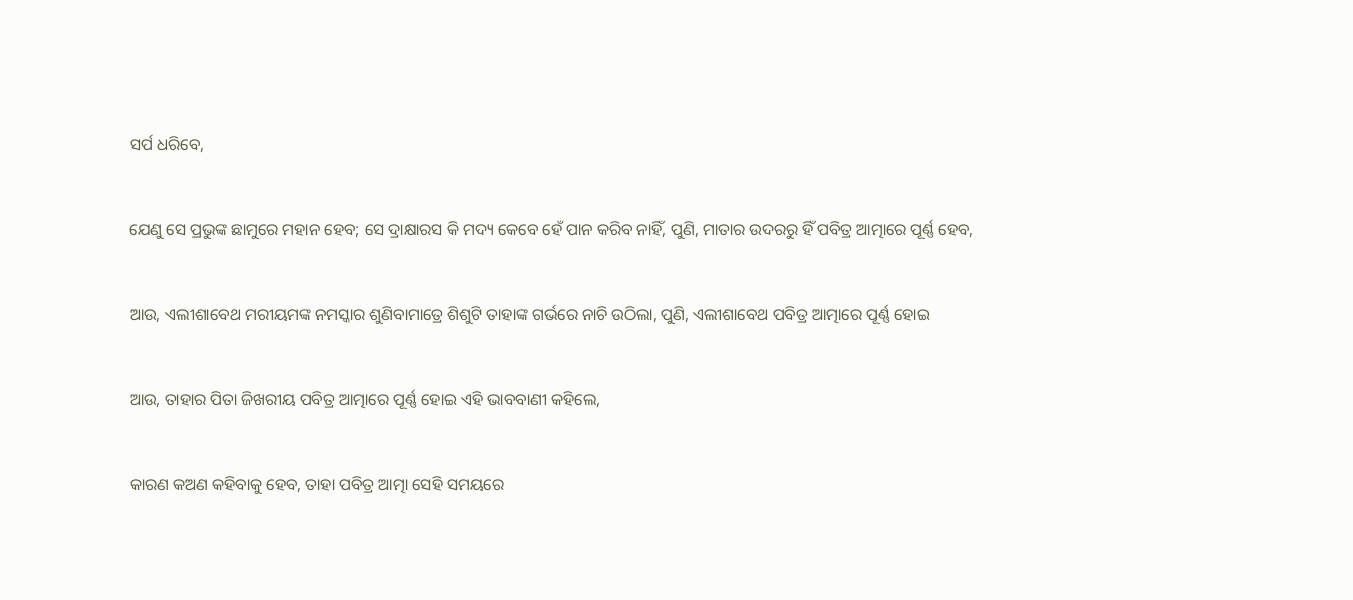ସର୍ପ ଧରିବେ,


ଯେଣୁ ସେ ପ୍ରଭୁଙ୍କ ଛାମୁରେ ମହାନ ହେବ; ସେ ଦ୍ରାକ୍ଷାରସ କି ମଦ୍ୟ କେବେ ହେଁ ପାନ କରିବ ନାହିଁ, ପୁଣି, ମାତାର ଉଦରରୁ ହିଁ ପବିତ୍ର ଆତ୍ମାରେ ପୂର୍ଣ୍ଣ ହେବ,


ଆଉ, ଏଲୀଶାବେଥ ମରୀୟମଙ୍କ ନମସ୍କାର ଶୁଣିବାମାତ୍ରେ ଶିଶୁଟି ତାହାଙ୍କ ଗର୍ଭରେ ନାଚି ଉଠିଲା, ପୁଣି, ଏଲୀଶାବେଥ ପବିତ୍ର ଆତ୍ମାରେ ପୂର୍ଣ୍ଣ ହୋଇ


ଆଉ, ତାହାର ପିତା ଜିଖରୀୟ ପବିତ୍ର ଆତ୍ମାରେ ପୂର୍ଣ୍ଣ ହୋଇ ଏହି ଭାବବାଣୀ କହିଲେ,


କାରଣ କଅଣ କହିବାକୁ ହେବ, ତାହା ପବିତ୍ର ଆତ୍ମା ସେହି ସମୟରେ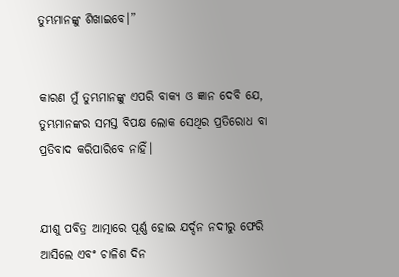ତୁମ୍ଭମାନଙ୍କୁ ଶିଖାଇବେ।”


କାରଣ ମୁଁ ତୁମ୍ଭମାନଙ୍କୁ ଏପରି ବାକ୍ୟ ଓ ଜ୍ଞାନ ଦେବି ଯେ, ତୁମ୍ଭମାନଙ୍କର ସମସ୍ତ ବିପକ୍ଷ ଲୋକ ସେଥିର ପ୍ରତିରୋଧ ବା ପ୍ରତିବାଦ କରିପାରିବେ ନାହିଁ।


ଯୀଶୁ ପବିତ୍ର ଆତ୍ମାରେ ପୂର୍ଣ୍ଣ ହୋଇ ଯର୍ଦ୍ଦନ ନଦୀରୁ ଫେରି ଆସିଲେ ଏବଂ ଚାଳିଶ ଦିନ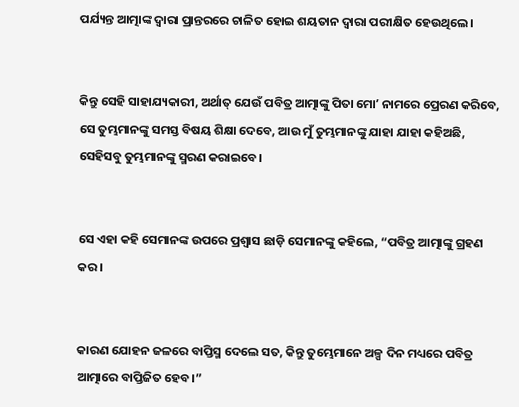ପର୍ଯ୍ୟନ୍ତ ଆତ୍ମାଙ୍କ ଦ୍ୱାରା ପ୍ରାନ୍ତରରେ ଚାଳିତ ହୋଇ ଶୟତାନ ଦ୍ୱାରା ପରୀକ୍ଷିତ ହେଉଥିଲେ।


କିନ୍ତୁ ସେହି ସାହାଯ୍ୟକାରୀ, ଅର୍ଥାତ୍‍ ଯେଉଁ ପବିତ୍ର ଆତ୍ମାଙ୍କୁ ପିତା ମୋʼ ନାମରେ ପ୍ରେରଣ କରିବେ, ସେ ତୁମ୍ଭମାନଙ୍କୁ ସମସ୍ତ ବିଷୟ ଶିକ୍ଷା ଦେବେ, ଆଉ ମୁଁ ତୁମ୍ଭମାନଙ୍କୁ ଯାହା ଯାହା କହିଅଛି, ସେହିସବୁ ତୁମ୍ଭମାନଙ୍କୁ ସ୍ମରଣ କରାଇବେ।


ସେ ଏହା କହି ସେମାନଙ୍କ ଉପରେ ପ୍ରଶ୍ୱାସ ଛାଡ଼ି ସେମାନଙ୍କୁ କହିଲେ, “ପବିତ୍ର ଆତ୍ମାଙ୍କୁ ଗ୍ରହଣ କର।


କାରଣ ଯୋହନ ଜଳରେ ବାପ୍ତିସ୍ମ ଦେଲେ ସତ, କିନ୍ତୁ ତୁମ୍ଭେମାନେ ଅଳ୍ପ ଦିନ ମଧ୍ୟରେ ପବିତ୍ର ଆତ୍ମାରେ ବାପ୍ତିଜିତ ହେବ।”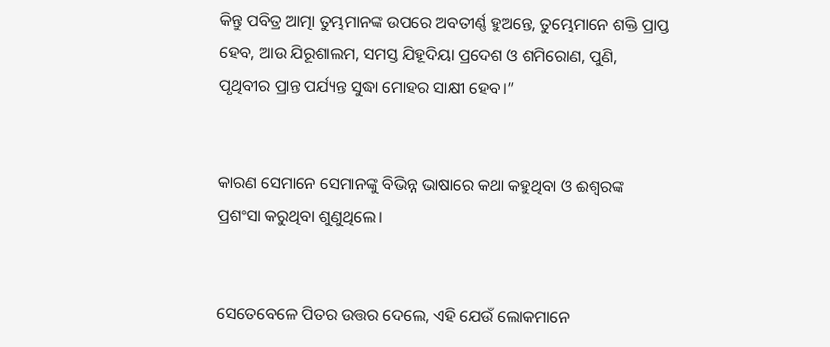କିନ୍ତୁ ପବିତ୍ର ଆତ୍ମା ତୁମ୍ଭମାନଙ୍କ ଉପରେ ଅବତୀର୍ଣ୍ଣ ହୁଅନ୍ତେ, ତୁମ୍ଭେମାନେ ଶକ୍ତି ପ୍ରାପ୍ତ ହେବ, ଆଉ ଯିରୂଶାଲମ, ସମସ୍ତ ଯିହୂଦିୟା ପ୍ରଦେଶ ଓ ଶମିରୋଣ, ପୁଣି, ପୃଥିବୀର ପ୍ରାନ୍ତ ପର୍ଯ୍ୟନ୍ତ ସୁଦ୍ଧା ମୋହର ସାକ୍ଷୀ ହେବ।”


କାରଣ ସେମାନେ ସେମାନଙ୍କୁ ବିଭିନ୍ନ ଭାଷାରେ କଥା କହୁଥିବା ଓ ଈଶ୍ବରଙ୍କ ପ୍ରଶଂସା କରୁଥିବା ଶୁଣୁଥିଲେ।


ସେତେବେଳେ ପିତର ଉତ୍ତର ଦେଲେ, ଏହି ଯେଉଁ ଲୋକମାନେ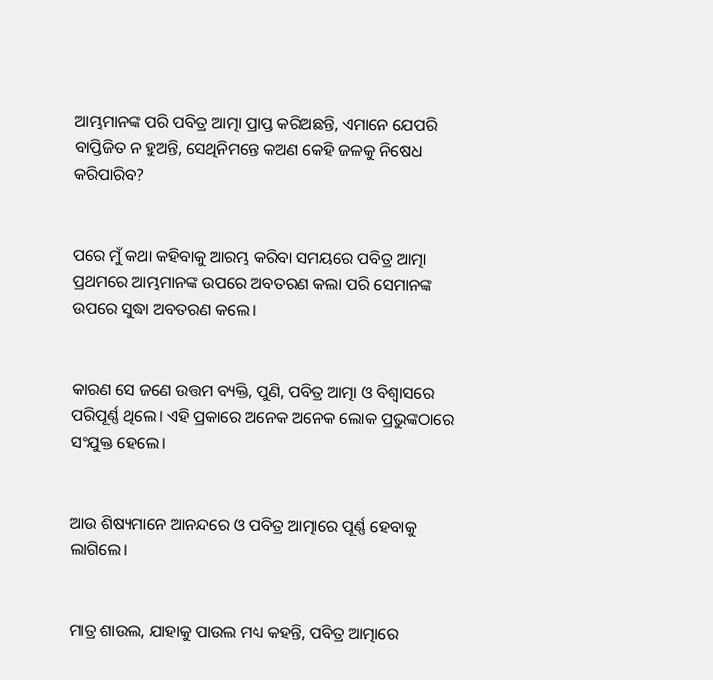ଆମ୍ଭମାନଙ୍କ ପରି ପବିତ୍ର ଆତ୍ମା ପ୍ରାପ୍ତ କରିଅଛନ୍ତି, ଏମାନେ ଯେପରି ବାପ୍ତିଜିତ ନ ହୁଅନ୍ତି, ସେଥିନିମନ୍ତେ କଅଣ କେହି ଜଳକୁ ନିଷେଧ କରିପାରିବ?


ପରେ ମୁଁ କଥା କହିବାକୁ ଆରମ୍ଭ କରିବା ସମୟରେ ପବିତ୍ର ଆତ୍ମା ପ୍ରଥମରେ ଆମ୍ଭମାନଙ୍କ ଉପରେ ଅବତରଣ କଲା ପରି ସେମାନଙ୍କ ଉପରେ ସୁଦ୍ଧା ଅବତରଣ କଲେ।


କାରଣ ସେ ଜଣେ ଉତ୍ତମ ବ୍ୟକ୍ତି, ପୁଣି, ପବିତ୍ର ଆତ୍ମା ଓ ବିଶ୍ୱାସରେ ପରିପୂର୍ଣ୍ଣ ଥିଲେ। ଏହି ପ୍ରକାରେ ଅନେକ ଅନେକ ଲୋକ ପ୍ରଭୁଙ୍କଠାରେ ସଂଯୁକ୍ତ ହେଲେ।


ଆଉ ଶିଷ୍ୟମାନେ ଆନନ୍ଦରେ ଓ ପବିତ୍ର ଆତ୍ମାରେ ପୂର୍ଣ୍ଣ ହେବାକୁ ଲାଗିଲେ।


ମାତ୍ର ଶାଉଲ, ଯାହାକୁ ପାଉଲ ମଧ୍ୟ କହନ୍ତି, ପବିତ୍ର ଆତ୍ମାରେ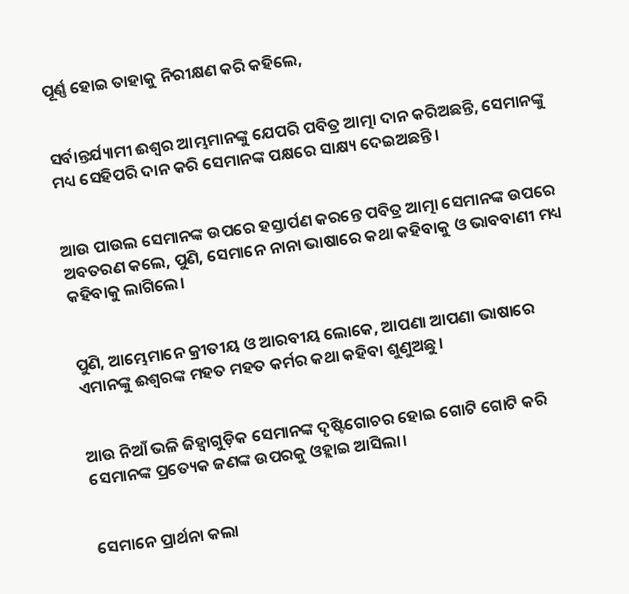ପୂର୍ଣ୍ଣ ହୋଇ ତାହାକୁ ନିରୀକ୍ଷଣ କରି କହିଲେ,


ସର୍ବାନ୍ତର୍ଯ୍ୟାମୀ ଈଶ୍ବର ଆମ୍ଭମାନଙ୍କୁ ଯେପରି ପବିତ୍ର ଆତ୍ମା ଦାନ କରିଅଛନ୍ତି, ସେମାନଙ୍କୁ ମଧ୍ୟ ସେହିପରି ଦାନ କରି ସେମାନଙ୍କ ପକ୍ଷରେ ସାକ୍ଷ୍ୟ ଦେଇଅଛନ୍ତି।


ଆଉ ପାଉଲ ସେମାନଙ୍କ ଉପରେ ହସ୍ତାର୍ପଣ କରନ୍ତେ ପବିତ୍ର ଆତ୍ମା ସେମାନଙ୍କ ଉପରେ ଅବତରଣ କଲେ, ପୁଣି, ସେମାନେ ନାନା ଭାଷାରେ କଥା କହିବାକୁ ଓ ଭାବବାଣୀ ମଧ୍ୟ କହିବାକୁ ଲାଗିଲେ।


ପୁଣି, ଆମ୍ଭେମାନେ କ୍ରୀତୀୟ ଓ ଆରବୀୟ ଲୋକେ, ଆପଣା ଆପଣା ଭାଷାରେ ଏମାନଙ୍କୁ ଈଶ୍ବରଙ୍କ ମହତ ମହତ କର୍ମର କଥା କହିବା ଶୁଣୁଅଛୁ।


ଆଉ ନିଆଁ ଭଳି ଜିହ୍ୱାଗୁଡ଼ିକ ସେମାନଙ୍କ ଦୃଷ୍ଟିଗୋଚର ହୋଇ ଗୋଟି ଗୋଟି କରି ସେମାନଙ୍କ ପ୍ରତ୍ୟେକ ଜଣଙ୍କ ଉପରକୁ ଓହ୍ଲାଇ ଆସିଲା।


ସେମାନେ ପ୍ରାର୍ଥନା କଲା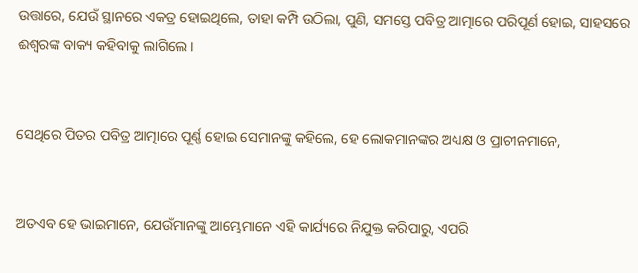ଉତ୍ତାରେ, ଯେଉଁ ସ୍ଥାନରେ ଏକତ୍ର ହୋଇଥିଲେ, ତାହା କମ୍ପି ଉଠିଲା, ପୁଣି, ସମସ୍ତେ ପବିତ୍ର ଆତ୍ମାରେ ପରିପୂର୍ଣ ହୋଇ, ସାହସରେ ଈଶ୍ବରଙ୍କ ବାକ୍ୟ କହିବାକୁ ଲାଗିଲେ।


ସେଥିରେ ପିତର ପବିତ୍ର ଆତ୍ମାରେ ପୂର୍ଣ୍ଣ ହୋଇ ସେମାନଙ୍କୁ କହିଲେ, ହେ ଲୋକମାନଙ୍କର ଅଧ୍ୟକ୍ଷ ଓ ପ୍ରାଚୀନମାନେ,


ଅତଏବ ହେ ଭାଇମାନେ, ଯେଉଁମାନଙ୍କୁ ଆମ୍ଭେମାନେ ଏହି କାର୍ଯ୍ୟରେ ନିଯୁକ୍ତ କରିପାରୁ, ଏପରି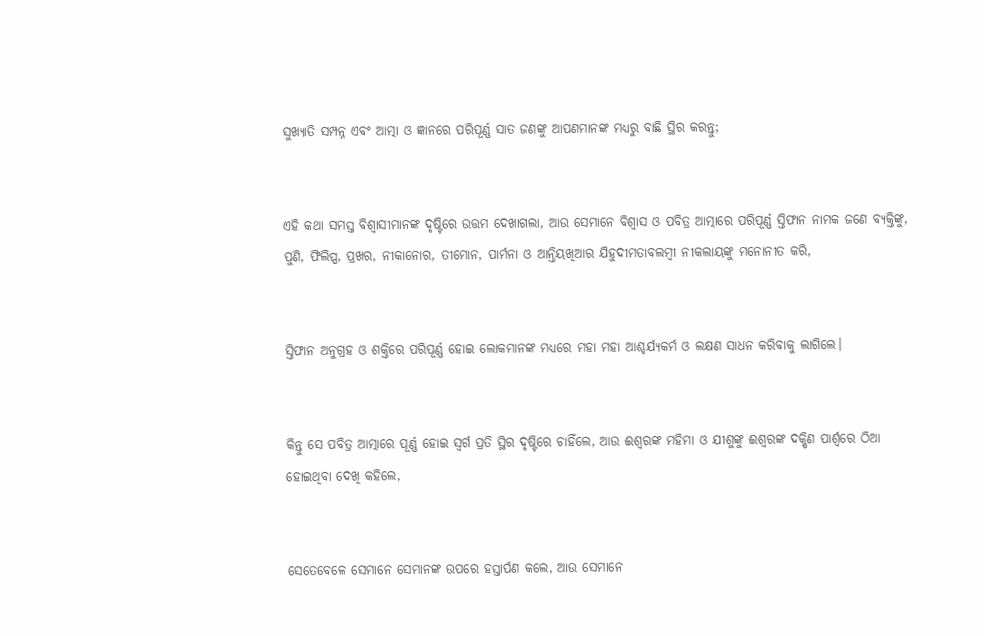ସୁଖ୍ୟାତି ସମ୍ପନ୍ନ ଏବଂ ଆତ୍ମା ଓ ଜ୍ଞାନରେ ପରିପୂର୍ଣ୍ଣ ସାତ ଜଣଙ୍କୁ ଆପଣମାନଙ୍କ ମଧ୍ୟରୁ ବାଛି ସ୍ଥିର କରନ୍ତୁ;


ଏହି କଥା ସମସ୍ତ ବିଶ୍ୱାସୀମାନଙ୍କ ଦୃଷ୍ଟିରେ ଉତ୍ତମ ଦେଖାଗଲା, ଆଉ ସେମାନେ ବିଶ୍ୱାସ ଓ ପବିତ୍ର ଆତ୍ମାରେ ପରିପୂର୍ଣ୍ଣ ସ୍ତିଫାନ ନାମକ ଜଣେ ବ୍ୟକ୍ତିଙ୍କୁ, ପୁଣି, ଫିଲିପ୍ପ, ପ୍ରଖର, ନୀକାନୋର, ତୀମୋନ, ପାର୍ମନା ଓ ଆନ୍ତିୟଖିଆର ଯିହୁଦୀମତାବଲମ୍ବୀ ନୀକଲାୟଙ୍କୁ ମନୋନୀତ କରି,


ସ୍ତିଫାନ ଅନୁଗ୍ରହ ଓ ଶକ୍ତିରେ ପରିପୂର୍ଣ୍ଣ ହୋଇ ଲୋକମାନଙ୍କ ମଧ୍ୟରେ ମହା ମହା ଆଶ୍ଚର୍ଯ୍ୟକର୍ମ ଓ ଲକ୍ଷଣ ସାଧନ କରିବାକୁ ଲାଗିଲେ।


କିନ୍ତୁ ସେ ପବିତ୍ର ଆତ୍ମାରେ ପୂର୍ଣ୍ଣ ହୋଇ ସ୍ୱର୍ଗ ପ୍ରତି ସ୍ଥିର ଦୃଷ୍ଟିରେ ଚାହିଁଲେ, ଆଉ ଈଶ୍ବରଙ୍କ ମହିମା ଓ ଯୀଶୁଙ୍କୁ ଈଶ୍ବରଙ୍କ ଦକ୍ଷିଣ ପାର୍ଶ୍ୱରେ ଠିଆ ହୋଇଥିବା ଦେଖି କହିଲେ,


ସେତେବେଳେ ସେମାନେ ସେମାନଙ୍କ ଉପରେ ହସ୍ତାର୍ପଣ କଲେ, ଆଉ ସେମାନେ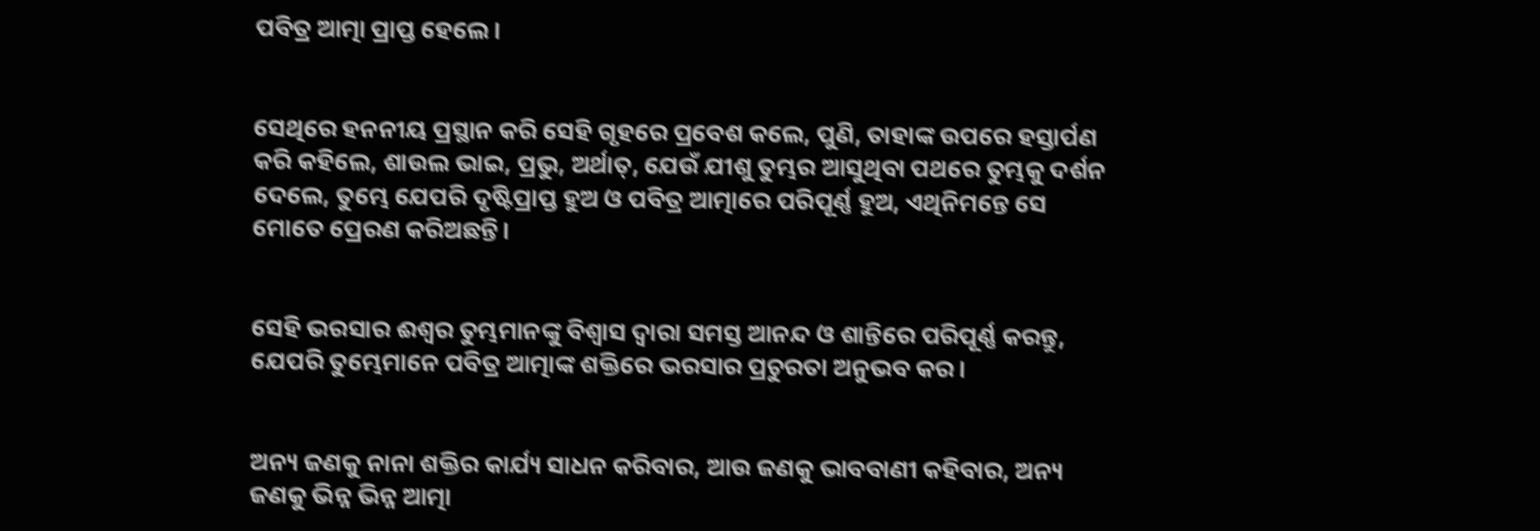ପବିତ୍ର ଆତ୍ମା ପ୍ରାପ୍ତ ହେଲେ।


ସେଥିରେ ହନନୀୟ ପ୍ରସ୍ଥାନ କରି ସେହି ଗୃହରେ ପ୍ରବେଶ କଲେ, ପୁଣି, ତାହାଙ୍କ ଉପରେ ହସ୍ତାର୍ପଣ କରି କହିଲେ, ଶାଉଲ ଭାଇ, ପ୍ରଭୁ, ଅର୍ଥାତ୍‍, ଯେଉଁ ଯୀଶୁ ତୁମ୍ଭର ଆସୁଥିବା ପଥରେ ତୁମ୍ଭକୁ ଦର୍ଶନ ଦେଲେ, ତୁମ୍ଭେ ଯେପରି ଦୃଷ୍ଟିପ୍ରାପ୍ତ ହୁଅ ଓ ପବିତ୍ର ଆତ୍ମାରେ ପରିପୂର୍ଣ୍ଣ ହୁଅ, ଏଥିନିମନ୍ତେ ସେ ମୋତେ ପ୍ରେରଣ କରିଅଛନ୍ତି।


ସେହି ଭରସାର ଈଶ୍ବର ତୁମ୍ଭମାନଙ୍କୁ ବିଶ୍ୱାସ ଦ୍ୱାରା ସମସ୍ତ ଆନନ୍ଦ ଓ ଶାନ୍ତିରେ ପରିପୂର୍ଣ୍ଣ କରନ୍ତୁ, ଯେପରି ତୁମ୍ଭେମାନେ ପବିତ୍ର ଆତ୍ମାଙ୍କ ଶକ୍ତିରେ ଭରସାର ପ୍ରଚୁରତା ଅନୁଭବ କର।


ଅନ୍ୟ ଜଣକୁ ନାନା ଶକ୍ତିର କାର୍ଯ୍ୟ ସାଧନ କରିବାର, ଆଉ ଜଣକୁ ଭାବବାଣୀ କହିବାର, ଅନ୍ୟ ଜଣକୁ ଭିନ୍ନ ଭିନ୍ନ ଆତ୍ମା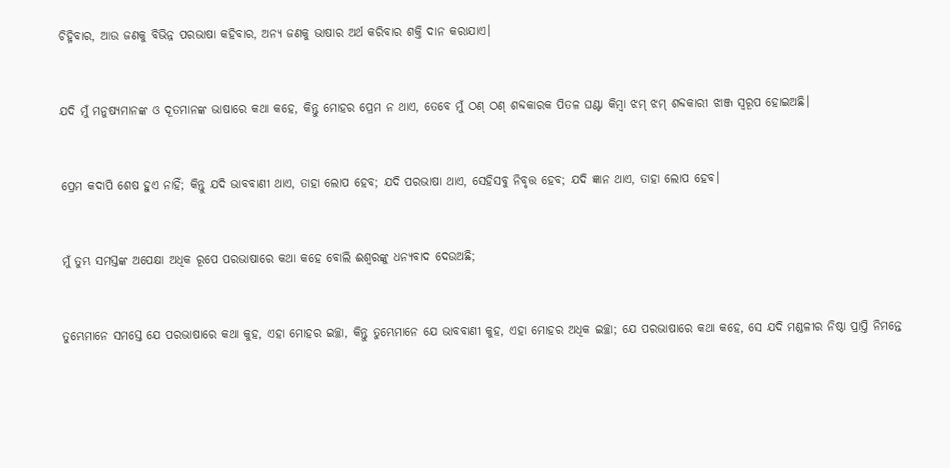ଚିହ୍ନିବାର, ଆଉ ଜଣକୁ ବିଭିନ୍ନ ପରଭାଷା କହିବାର, ଅନ୍ୟ ଜଣକୁ ଭାଷାର ଅର୍ଥ କରିବାର ଶକ୍ତି ଦାନ କରାଯାଏ।


ଯଦି ମୁଁ ମନୁଷ୍ୟମାନଙ୍କ ଓ ଦୂତମାନଙ୍କ ଭାଷାରେ କଥା କହେ, କିନ୍ତୁ ମୋହର ପ୍ରେମ ନ ଥାଏ, ତେବେ ମୁଁ ଠଣ୍ ଠଣ୍ ଶବ୍ଦକାରକ ପିତଳ ଘଣ୍ଟା କିମ୍ବା ଝମ୍‍ ଝମ୍‍ ଶବ୍ଦକାରୀ ଝାଞ୍ଜ ସ୍ୱରୂପ ହୋଇଅଛି।


ପ୍ରେମ କଦାପି ଶେଷ ହୁଏ ନାହିଁ; କିନ୍ତୁ ଯଦି ଭାବବାଣୀ ଥାଏ, ତାହା ଲୋପ ହେବ; ଯଦି ପରଭାଷା ଥାଏ, ସେହିସବୁ ନିବୃତ୍ତ ହେବ; ଯଦି ଜ୍ଞାନ ଥାଏ, ତାହା ଲୋପ ହେବ।


ମୁଁ ତୁମ୍ଭ ସମସ୍ତଙ୍କ ଅପେକ୍ଷା ଅଧିକ ରୂପେ ପରଭାଷାରେ କଥା କହେ ବୋଲି ଈଶ୍ବରଙ୍କୁ ଧନ୍ୟବାଦ ଦେଉଅଛି;


ତୁମ୍ଭେମାନେ ସମସ୍ତେ ଯେ ପରଭାଷାରେ କଥା କୁହ, ଏହା ମୋହର ଇଚ୍ଛା, କିନ୍ତୁ ତୁମ୍ଭେମାନେ ଯେ ଭାବବାଣୀ କୁହ, ଏହା ମୋହର ଅଧିକ ଇଚ୍ଛା; ଯେ ପରଭାଷାରେ କଥା କହେ, ସେ ଯଦି ମଣ୍ଡଳୀର ନିଷ୍ଠା ପ୍ରାପ୍ତି ନିମନ୍ତେ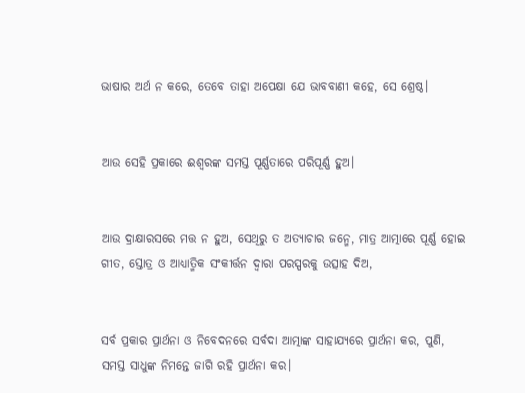ଭାଷାର ଅର୍ଥ ନ କରେ, ତେବେ ତାହା ଅପେକ୍ଷା ଯେ ଭାବବାଣୀ କହେ, ସେ ଶ୍ରେଷ୍ଠ।


ଆଉ ସେହି ପ୍ରକାରେ ଈଶ୍ବରଙ୍କ ସମସ୍ତ ପୂର୍ଣ୍ଣତାରେ ପରିପୂର୍ଣ୍ଣ ହୁଅ।


ଆଉ ଦ୍ରାକ୍ଷାରସରେ ମତ୍ତ ନ ହୁଅ, ସେଥିରୁ ତ ଅତ୍ୟାଚାର ଜନ୍ମେ, ମାତ୍ର ଆତ୍ମାରେ ପୂର୍ଣ୍ଣ ହୋଇ ଗୀତ, ସ୍ତୋତ୍ର ଓ ଆଧ୍ୟାତ୍ମିକ ସଂକୀର୍ତ୍ତନ ଦ୍ୱାରା ପରସ୍ପରକୁ ଉତ୍ସାହ ଦିଅ,


ସର୍ବ ପ୍ରକାର ପ୍ରାର୍ଥନା ଓ ନିବେଦନରେ ସର୍ବଦା ଆତ୍ମାଙ୍କ ସାହାଯ୍ୟରେ ପ୍ରାର୍ଥନା କର, ପୁଣି, ସମସ୍ତ ସାଧୁଙ୍କ ନିମନ୍ତେ ଜାଗି ରହି ପ୍ରାର୍ଥନା କର।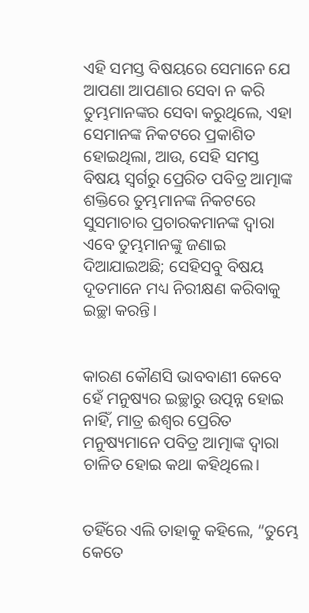ଏହି ସମସ୍ତ ବିଷୟରେ ସେମାନେ ଯେ ଆପଣା ଆପଣାର ସେବା ନ କରି ତୁମ୍ଭମାନଙ୍କର ସେବା କରୁଥିଲେ, ଏହା ସେମାନଙ୍କ ନିକଟରେ ପ୍ରକାଶିତ ହୋଇଥିଲା, ଆଉ, ସେହି ସମସ୍ତ ବିଷୟ ସ୍ୱର୍ଗରୁ ପ୍ରେରିତ ପବିତ୍ର ଆତ୍ମାଙ୍କ ଶକ୍ତିରେ ତୁମ୍ଭମାନଙ୍କ ନିକଟରେ ସୁସମାଚାର ପ୍ରଚାରକମାନଙ୍କ ଦ୍ୱାରା ଏବେ ତୁମ୍ଭମାନଙ୍କୁ ଜଣାଇ ଦିଆଯାଇଅଛି; ସେହିସବୁ ବିଷୟ ଦୂତମାନେ ମଧ୍ୟ ନିରୀକ୍ଷଣ କରିବାକୁ ଇଚ୍ଛା କରନ୍ତି।


କାରଣ କୌଣସି ଭାବବାଣୀ କେବେ ହେଁ ମନୁଷ୍ୟର ଇଚ୍ଛାରୁ ଉତ୍ପନ୍ନ ହୋଇ ନାହିଁ, ମାତ୍ର ଈଶ୍ବର ପ୍ରେରିତ ମନୁଷ୍ୟମାନେ ପବିତ୍ର ଆତ୍ମାଙ୍କ ଦ୍ୱାରା ଚାଳିତ ହୋଇ କଥା କହିଥିଲେ।


ତହିଁରେ ଏଲି ତାହାକୁ କହିଲେ, “ତୁମ୍ଭେ କେତେ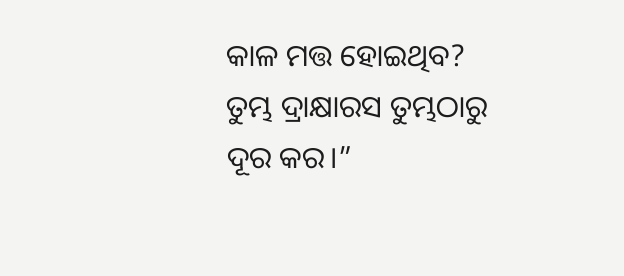କାଳ ମତ୍ତ ହୋଇଥିବ? ତୁମ୍ଭ ଦ୍ରାକ୍ଷାରସ ତୁମ୍ଭଠାରୁ ଦୂର କର।”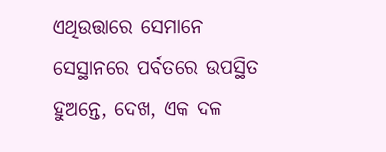ଏଥିଉତ୍ତାରେ ସେମାନେ ସେସ୍ଥାନରେ ପର୍ବତରେ ଉପସ୍ଥିତ ହୁଅନ୍ତେ, ଦେଖ, ଏକ ଦଳ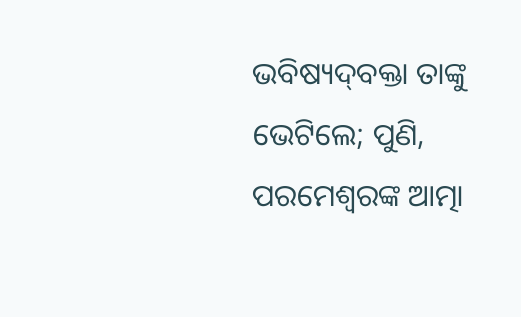ଭବିଷ୍ୟଦ୍‍ବକ୍ତା ତାଙ୍କୁ ଭେଟିଲେ; ପୁଣି, ପରମେଶ୍ୱରଙ୍କ ଆତ୍ମା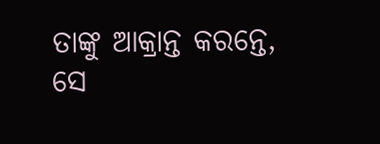ତାଙ୍କୁ ଆକ୍ରାନ୍ତ କରନ୍ତେ, ସେ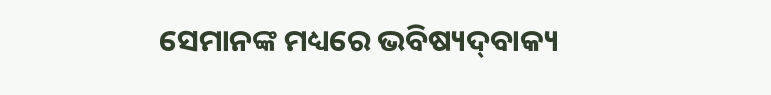ସେମାନଙ୍କ ମଧ୍ୟରେ ଭବିଷ୍ୟଦ୍‍ବାକ୍ୟ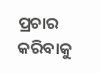ପ୍ରଚାର କରିବାକୁ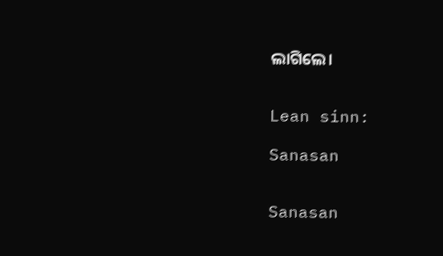ଲାଗିଲେ।


Lean sinn:

Sanasan


Sanasan